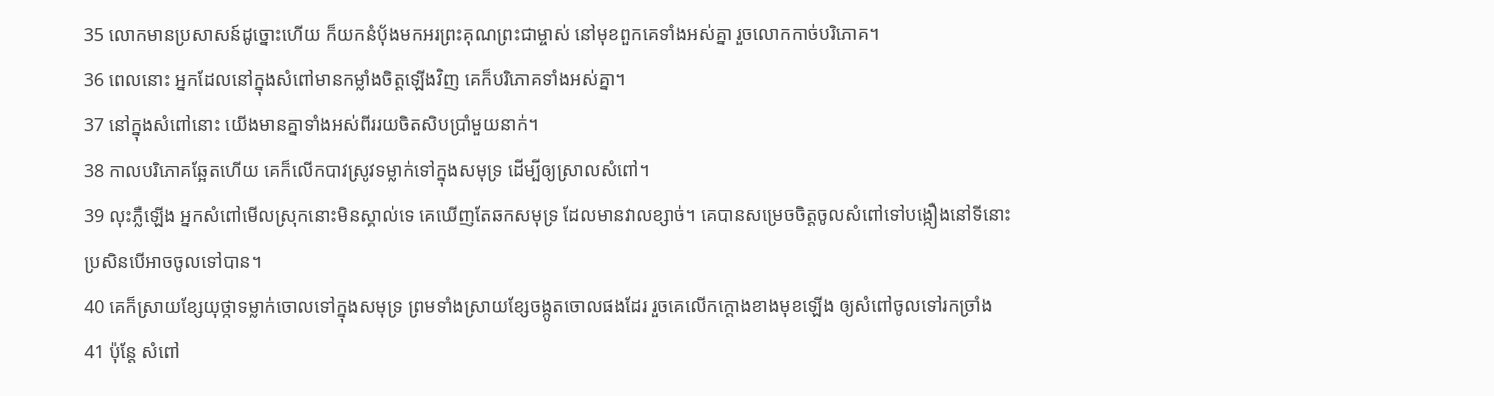35 លោកមានប្រសាសន៍ដូច្នោះហើយ ក៏យកនំប៉័ងមកអរព្រះគុណព្រះជាម្ចាស់ នៅមុខពួកគេទាំងអស់គ្នា រួចលោកកាច់បរិភោគ។
36 ពេលនោះ អ្នកដែលនៅក្នុងសំពៅមានកម្លាំងចិត្តឡើងវិញ គេក៏បរិភោគទាំងអស់គ្នា។
37 នៅក្នុងសំពៅនោះ យើងមានគ្នាទាំងអស់ពីររយចិតសិបប្រាំមួយនាក់។
38 កាលបរិភោគឆ្អែតហើយ គេក៏លើកបាវស្រូវទម្លាក់ទៅក្នុងសមុទ្រ ដើម្បីឲ្យស្រាលសំពៅ។
39 លុះភ្លឺឡើង អ្នកសំពៅមើលស្រុកនោះមិនស្គាល់ទេ គេឃើញតែឆកសមុទ្រ ដែលមានវាលខ្សាច់។ គេបានសម្រេចចិត្តចូលសំពៅទៅបង្កឿងនៅទីនោះ ប្រសិនបើអាចចូលទៅបាន។
40 គេក៏ស្រាយខ្សែយុថ្កាទម្លាក់ចោលទៅក្នុងសមុទ្រ ព្រមទាំងស្រាយខ្សែចង្កូតចោលផងដែរ រួចគេលើកក្ដោងខាងមុខឡើង ឲ្យសំពៅចូលទៅរកច្រាំង
41 ប៉ុន្តែ សំពៅ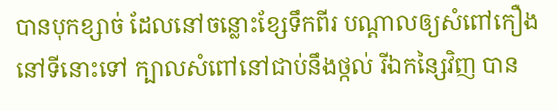បានបុកខ្សាច់ ដែលនៅចន្លោះខ្សែទឹកពីរ បណ្ដាលឲ្យសំពៅកឿងនៅទីនោះទៅ ក្បាលសំពៅនៅជាប់នឹងថ្កល់ រីឯកន្សៃវិញ បាន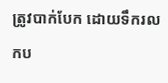ត្រូវបាក់បែក ដោយទឹករលកប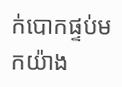ក់បោកផ្ទប់មកយ៉ាង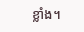ខ្លាំង។